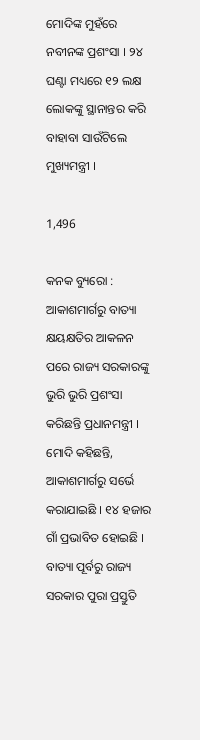ମୋଦିଙ୍କ ମୁହଁରେ ନବୀନଙ୍କ ପ୍ରଶଂସା । ୨୪ ଘଣ୍ଟା ମଧ୍ୟରେ ୧୨ ଲକ୍ଷ ଲୋକଙ୍କୁ ସ୍ଥାନାନ୍ତର କରି ବାହାବା ସାଉଁଟିଲେ ମୁଖ୍ୟମନ୍ତ୍ରୀ ।

1,496

କନକ ବ୍ୟୁରୋ : ଆକାଶମାର୍ଗରୁ ବାତ୍ୟା କ୍ଷୟକ୍ଷତିର ଆକଳନ ପରେ ରାଜ୍ୟ ସରକାରଙ୍କୁ ଭୁରି ଭୁରି ପ୍ରଶଂସା କରିଛନ୍ତି ପ୍ରଧାନମନ୍ତ୍ରୀ । ମୋଦି କହିଛନ୍ତି, ଆକାଶମାର୍ଗରୁ ସର୍ଭେ କରାଯାଇଛି । ୧୪ ହଜାର ଗାଁ ପ୍ରଭାବିତ ହୋଇଛି । ବାତ୍ୟା ପୂର୍ବରୁ ରାଜ୍ୟ ସରକାର ପୁରା ପ୍ରସ୍ତୁତି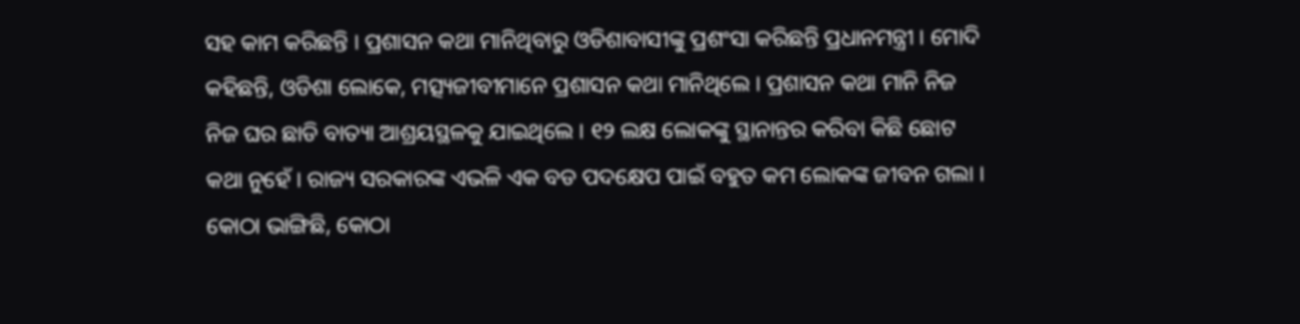ସହ କାମ କରିଛନ୍ତି । ପ୍ରଶାସନ କଥା ମାନିଥିବାରୁ ଓଡିଶାବାସୀଙ୍କୁ ପ୍ରଶଂସା କରିଛନ୍ତି ପ୍ରଧାନମନ୍ତ୍ରୀ । ମୋଦି କହିଛନ୍ତି, ଓଡିଶା ଲୋକେ, ମତ୍ସ୍ୟଜୀବୀମାନେ ପ୍ରଶାସନ କଥା ମାନିଥିଲେ । ପ୍ରଶାସନ କଥା ମାନି ନିଜ ନିଜ ଘର ଛାଡି ବାତ୍ୟା ଆଶ୍ରୟସ୍ଥଳକୁ ଯାଇଥିଲେ । ୧୨ ଲକ୍ଷ ଲୋକଙ୍କୁ ସ୍ଥାନାନ୍ତର କରିବା କିଛି ଛୋଟ କଥା ନୁହେଁ । ରାଜ୍ୟ ସରକାରଙ୍କ ଏଭଳି ଏକ ବଡ ପଦକ୍ଷେପ ପାଇଁ ବହୁତ କମ ଲୋକଙ୍କ ଜୀବନ ଗଲା । କୋଠା ଭାଙ୍ଗିଛି, କୋଠା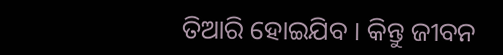ତିଆରି ହୋଇଯିବ । କିନ୍ତୁ ଜୀବନ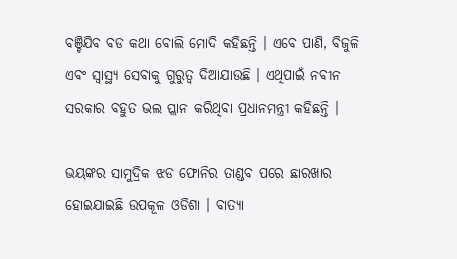ବଞ୍ଚିଯିବ ବଡ କଥା ବୋଲି ମୋଦି କହିଛନ୍ତି । ଏବେ ପାଣି, ବିଜୁଳି ଏବଂ ସ୍ୱାସ୍ଥ୍ୟ ସେବାକୁ ଗୁରୁତ୍ୱ ଦିଆଯାଉଛି । ଏଥିପାଇଁ ନବୀନ ସରକାର ବହୁତ ଭଲ ପ୍ଲାନ କରିଥିବା ପ୍ରଧାନମନ୍ତ୍ରୀ କହିଛନ୍ତି ।

ଭୟଙ୍କର ସାମୁଦ୍ରିକ ଝଡ ଫୋନିର ତାଣ୍ଡବ ପରେ ଛାରଖାର ହୋଇଯାଇଛି ଉପକୂଳ ଓଡିଶା । ବାତ୍ୟା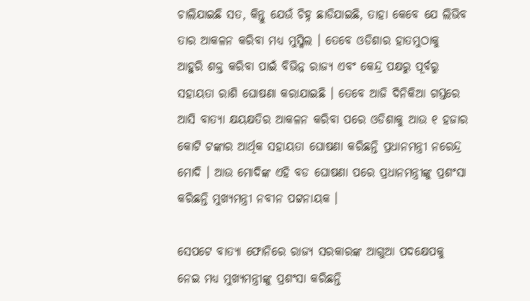ଚାଲିଯାଇଛି ସତ, କିନ୍ତୁ ଯେଉଁ ଚିହ୍ନ ଛାଡିଯାଇଛି, ତାହା କେବେ ଯେ ଲିଭିବ ତାର ଆକଳନ କରିବା ମଧ୍ୟ ମୁସ୍କିଲ । ତେବେ ଓଡିଶାର ହାତମୁଠାକୁ ଆହୁରି ଶକ୍ତ କରିବା ପାଇଁ ବିଭିନ୍ନ ରାଜ୍ୟ ଏବଂ କେନ୍ଦ୍ର ପକ୍ଷରୁ ପୂର୍ବରୁ ସହାୟତା ରାଶି ଘୋଷଣା କରାଯାଇଛି । ତେବେ ଆଜି ଦିନିକିଆ ଗସ୍ତରେ ଆସି ବାତ୍ୟା କ୍ଷୟକ୍ଷତିର ଆକଳନ କରିବା ପରେ ଓଡିଶାକୁ ଆଉ ୧ ହଜାର କୋଟି ଟଙ୍କାର ଆର୍ଥିକ ସହାୟତା ଘୋଷଣା କରିଛନ୍ତି ପ୍ରଧାନମନ୍ତ୍ରୀ ନରେନ୍ଦ୍ର ମୋଦି । ଆଉ ମୋଦିଙ୍କ ଏହି ବଡ ଘୋଷଣା ପରେ ପ୍ରଧାନମନ୍ତ୍ରୀଙ୍କୁ ପ୍ରଶଂସା କରିଛନ୍ତି ମୁଖ୍ୟମନ୍ତ୍ରୀ ନବୀନ ପଟ୍ଟନାୟକ ।

ସେପଟେ ବାତ୍ୟା ଫୋନିରେ ରାଜ୍ୟ ସରକାରଙ୍କ ଆଗୁଆ ପଦକ୍ଷେପକୁ ନେଇ ମଧ୍ୟ ମୁଖ୍ୟମନ୍ତ୍ରୀଙ୍କୁ ପ୍ରଶଂସା କରିଛନ୍ତି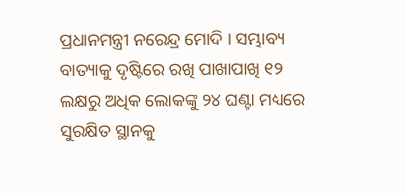ପ୍ରଧାନମନ୍ତ୍ରୀ ନରେନ୍ଦ୍ର ମୋଦି । ସମ୍ଭାବ୍ୟ ବାତ୍ୟାକୁ ଦୃଷ୍ଟିରେ ରଖି ପାଖାପାଖି ୧୨ ଲକ୍ଷରୁ ଅଧିକ ଲୋକଙ୍କୁ ୨୪ ଘଣ୍ଟା ମଧ୍ୟରେ ସୁରକ୍ଷିତ ସ୍ଥାନକୁ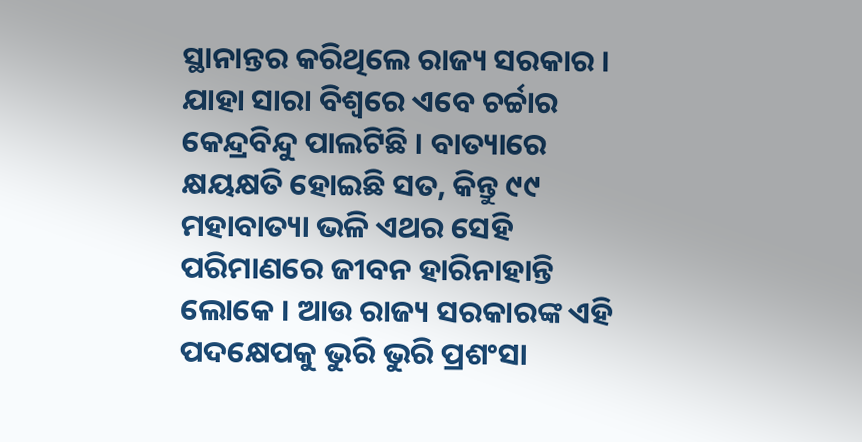ସ୍ଥାନାନ୍ତର କରିଥିଲେ ରାଜ୍ୟ ସରକାର । ଯାହା ସାରା ବିଶ୍ୱରେ ଏବେ ଚର୍ଚ୍ଚାର କେନ୍ଦ୍ରବିନ୍ଦୁ ପାଲଟିଛି । ବାତ୍ୟାରେ କ୍ଷୟକ୍ଷତି ହୋଇଛି ସତ, କିନ୍ତୁ ୯୯ ମହାବାତ୍ୟା ଭଳି ଏଥର ସେହି ପରିମାଣରେ ଜୀବନ ହାରିନାହାନ୍ତି ଲୋକେ । ଆଉ ରାଜ୍ୟ ସରକାରଙ୍କ ଏହି ପଦକ୍ଷେପକୁ ଭୁରି ଭୁରି ପ୍ରଶଂସା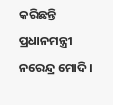କରିଛନ୍ତି ପ୍ରଧାନମନ୍ତ୍ରୀ ନରେନ୍ଦ୍ର ମୋଦି ।